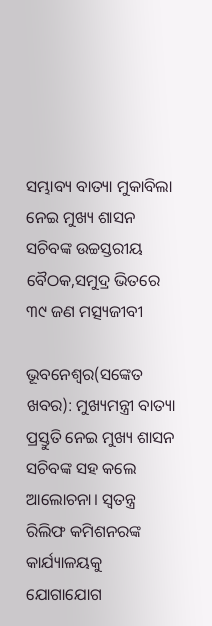ସମ୍ଭାବ୍ୟ ବାତ୍ୟା ମୁକାବିଲା ନେଇ ମୁଖ୍ୟ ଶାସନ ସଚିବଙ୍କ ଉଚ୍ଚସ୍ତରୀୟ ବୈଠକ,ସମୁଦ୍ର ଭିତରେ ୩୯ ଜଣ ମତ୍ସ୍ୟଜୀବୀ

ଭୂବନେଶ୍ୱର(ସଙ୍କେତ ଖବର): ମୁଖ୍ୟମନ୍ତ୍ରୀ ବାତ୍ୟା ପ୍ରସ୍ତୁତି ନେଇ ମୁଖ୍ୟ ଶାସନ ସଚିବଙ୍କ ସହ କଲେ ଆଲୋଚନା। ସ୍ୱତନ୍ତ୍ର ରିଲିଫ କମିଶନରଙ୍କ କାର୍ଯ୍ୟାଳୟକୁ ଯୋଗାଯୋଗ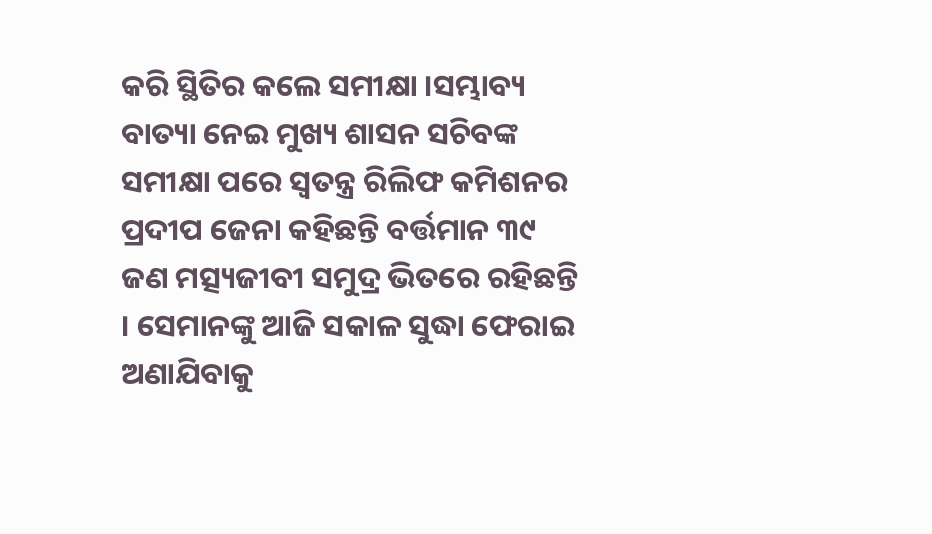କରି ସ୍ଥିତିର କଲେ ସମୀକ୍ଷା ।ସମ୍ଭାବ୍ୟ ବାତ୍ୟା ନେଇ ମୁଖ୍ୟ ଶାସନ ସଚିବଙ୍କ ସମୀକ୍ଷା ପରେ ସ୍ୱତନ୍ତ୍ର ରିଲିଫ କମିଶନର ପ୍ରଦୀପ ଜେନା କହିଛନ୍ତି ବର୍ତ୍ତମାନ ୩୯ ଜଣ ମତ୍ସ୍ୟଜୀବୀ ସମୁଦ୍ର ଭିତରେ ରହିଛନ୍ତି । ସେମାନଙ୍କୁ ଆଜି ସକାଳ ସୁଦ୍ଧା ଫେରାଇ ଅଣାଯିବାକୁ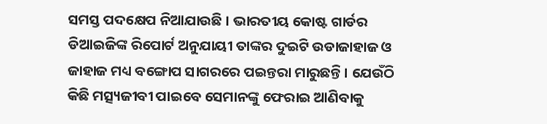ସମସ୍ତ ପଦକ୍ଷେପ ନିଆଯାଉଛି । ଭାରତୀୟ କୋଷ୍ଟ ଗାର୍ଡର ଡିଆଇଜିଙ୍କ ରିପୋର୍ଟ ଅନୁଯାୟୀ ତାଙ୍କର ଦୁଇଟି ଉଡାଜାହାଜ ଓ ଜାହାଜ ମଧ୍ୟ ବଙ୍ଗୋପ ସାଗରରେ ପଇନ୍ତରା ମାରୁଛନ୍ତି । ଯେଉଁଠି କିଛି ମତ୍ସ୍ୟଜୀବୀ ପାଇବେ ସେମାନଙ୍କୁ ଫେରାଇ ଆଣିବାକୁ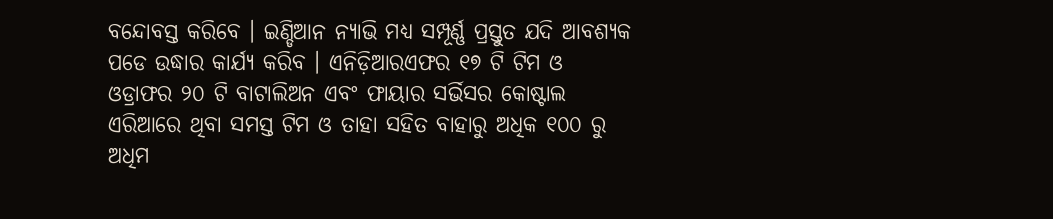ବନ୍ଦୋବସ୍ତ କରିବେ । ଇଣ୍ଡିଆନ ନ୍ୟାଭି ମଧ୍ୟ ସମ୍ପୂର୍ଣ୍ଣ ପ୍ରସ୍ତୁତ ଯଦି ଆବଶ୍ୟକ ପଡେ ଉଦ୍ଧାର କାର୍ଯ୍ୟ କରିବ । ଏନିଡ଼ିଆରଏଫର ୧୭ ଟି ଟିମ ଓ ଓଡ୍ରାଫର ୨୦ ଟି ବାଟାଲିଅନ ଏବଂ ଫାୟାର ସର୍ଭିସର କୋଷ୍ଟାଲ ଏରିଆରେ ଥିବା ସମସ୍ତ ଟିମ ଓ ତାହା ସହିତ ବାହାରୁ ଅଧିକ ୧୦୦ ରୁ ଅଧିମ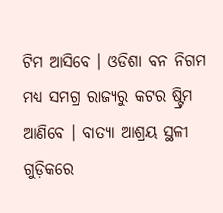ଟିମ ଆସିବେ । ଓଡିଶା ବନ ନିଗମ ମଧ୍ୟ ସମଗ୍ର ରାଜ୍ୟରୁ କଟର ଷ୍ଟ୍ରିମ ଆଣିବେ । ବାତ୍ୟା ଆଶ୍ରୟ ସ୍ଥଳୀ ଗୁଡ଼ିକରେ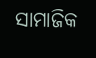ସାମାଜିକ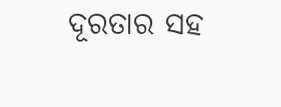ଦୂରତାର ସହ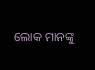ଲୋକ ମାନଙ୍କୁ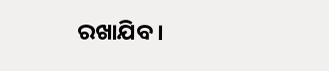ରଖାଯିବ ।